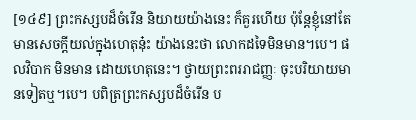[១៤៩] ព្រះកស្សបដ៏ចំរើន និយាយយ៉ាងនេះ ក៏គួរហើយ ប៉ុន្តែខ្ញុំនៅតែមានសេចក្តីយល់ក្នុងហេតុនុ៎ះ យ៉ាងនេះថា លោកដទៃមិនមាន។បេ។ ផលវិបាក មិនមាន ដោយហេតុនេះ។ ថ្វាយព្រះពររាជញ្ញៈ ចុះបរិយាយមានទៀតឬ។បេ។ បពិត្រព្រះកស្សបដ៏ចំរើន ប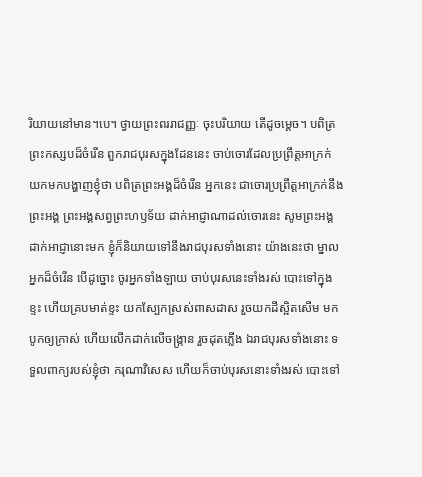រិយាយនៅមាន។បេ។ ថ្វាយព្រះពររាជញ្ញៈ ចុះបរិយាយ តើដូចម្តេច។ បពិត្រព្រះកស្សបដ៏ចំរើន ពួករាជបុរសក្នុងដែននេះ ចាប់ចោរដែលប្រព្រឹត្តអាក្រក់ យកមកបង្ហាញខ្ញុំថា បពិត្រព្រះអង្គដ៏ចំរើន អ្នកនេះ ជាចោរប្រព្រឹត្តអាក្រក់នឹងព្រះអង្គ ព្រះអង្គសព្វព្រះហឫទ័យ ដាក់អាជ្ញាណាដល់ចោរនេះ សូមព្រះអង្គដាក់អាជ្ញានោះមក ខ្ញុំក៏និយាយទៅនឹងរាជបុរសទាំងនោះ យ៉ាងនេះថា ម្នាលអ្នកដ៏ចំរើន បើដូច្នោះ ចូរអ្នកទាំងឡាយ ចាប់បុរសនេះទាំងរស់ បោះទៅក្នុងខ្ទះ ហើយគ្របមាត់ខ្ទះ យកស្បែកស្រស់ពាសដាស រួចយកដីស្អិតសើម មកបូកឲ្យក្រាស់ ហើយលើកដាក់លើចង្ក្រាន រួចដុតភ្លើង ឯរាជបុរសទាំងនោះ ទទួលពាក្យរបស់ខ្ញុំថា ករុណាវិសេស ហើយក៏ចាប់បុរសនោះទាំងរស់ បោះទៅ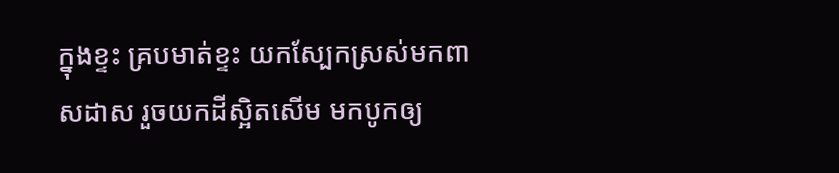ក្នុងខ្ទះ គ្របមាត់ខ្ទះ យកស្បែកស្រស់មកពាសដាស រួចយកដីស្អិតសើម មកបូកឲ្យ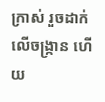ក្រាស់ រួចដាក់លើចង្ក្រាន ហើយ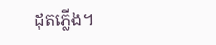ដុតភ្លើង។